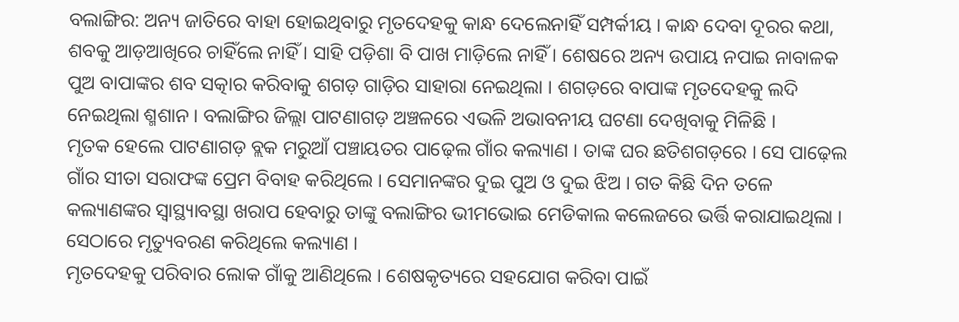ବଲାଙ୍ଗିର: ଅନ୍ୟ ଜାତିରେ ବାହା ହୋଇଥିବାରୁ ମୃତଦେହକୁ କାନ୍ଧ ଦେଲେନାହିଁ ସମ୍ପର୍କୀୟ । କାନ୍ଧ ଦେବା ଦୂରର କଥା, ଶବକୁ ଆଡ଼ଆଖିରେ ଚାହିଁଲେ ନାହିଁ । ସାହି ପଡ଼ିଶା ବି ପାଖ ମାଡ଼ିଲେ ନାହିଁ । ଶେଷରେ ଅନ୍ୟ ଉପାୟ ନପାଇ ନାବାଳକ ପୁଅ ବାପାଙ୍କର ଶବ ସତ୍କାର କରିବାକୁ ଶଗଡ଼ ଗାଡ଼ିର ସାହାରା ନେଇଥିଲା । ଶଗଡ଼ରେ ବାପାଙ୍କ ମୃତଦେହକୁ ଲଦି ନେଇଥିଲା ଶ୍ମଶାନ । ବଲାଙ୍ଗିର ଜିଲ୍ଲା ପାଟଣାଗଡ଼ ଅଞ୍ଚଳରେ ଏଭଳି ଅଭାବନୀୟ ଘଟଣା ଦେଖିବାକୁ ମିଳିଛି ।
ମୃତକ ହେଲେ ପାଟଣାଗଡ଼ ବ୍ଲକ ମରୁଆଁ ପଞ୍ଚାୟତର ପାଢ଼େଲ ଗାଁର କଲ୍ୟାଣ । ତାଙ୍କ ଘର ଛତିଶଗଡ଼ରେ । ସେ ପାଢ଼େଲ ଗାଁର ସୀତା ସରାଫଙ୍କ ପ୍ରେମ ବିବାହ କରିଥିଲେ । ସେମାନଙ୍କର ଦୁଇ ପୁଅ ଓ ଦୁଇ ଝିଅ । ଗତ କିଛି ଦିନ ତଳେ କଲ୍ୟାଣଙ୍କର ସ୍ୱାସ୍ଥ୍ୟାବସ୍ଥା ଖରାପ ହେବାରୁ ତାଙ୍କୁ ବଲାଙ୍ଗିର ଭୀମଭୋଇ ମେଡିକାଲ କଲେଜରେ ଭର୍ତ୍ତି କରାଯାଇଥିଲା । ସେଠାରେ ମୃତ୍ୟୁବରଣ କରିଥିଲେ କଲ୍ୟାଣ ।
ମୃତଦେହକୁ ପରିବାର ଲୋକ ଗାଁକୁ ଆଣିଥିଲେ । ଶେଷକୃତ୍ୟରେ ସହଯୋଗ କରିବା ପାଇଁ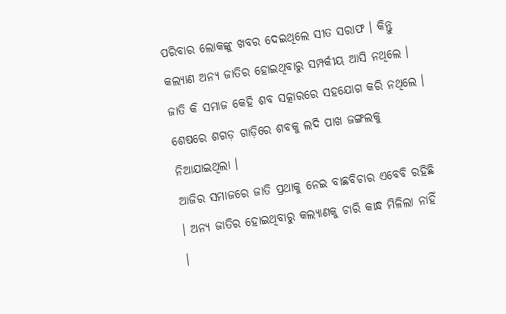ପରିବାର ଲୋକଙ୍କୁ ଖବର ଦେଇଥିଲେ ସୀତ ସରାଫ । କିନ୍ତୁ କଲ୍ୟାଣ ଅନ୍ୟ ଜାତିର ହୋଇଥିବାରୁ ସମ୍ପର୍କୀୟ ଆସି ନଥିଲେ । ଜାତି କି ସମାଜ କେହି ଶବ ସତ୍କାରରେ ସହଯୋଗ କରି ନଥିଲେ । ଶେଷରେ ଶଗଡ଼ ଗାଡ଼ିରେ ଶବକୁ ଲଦି ପାଖ ଜଙ୍ଗଲକୁ ନିଆଯାଇଥିଲା ।
ଆଜିର ସମାଜରେ ଜାତି ପ୍ରଥାକୁ ନେଇ ବାଛବିଚାର ଏବେବି ରହିଛି । ଅନ୍ୟ ଜାତିର ହୋଇଥିବାରୁ କଲ୍ୟାଣକୁ ଚାରି କାନ୍ଧ ମିଳିଲା ନାହିଁ ।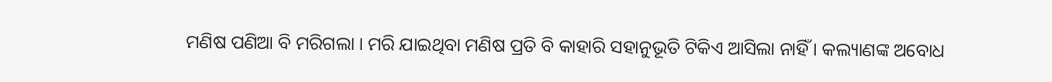ମଣିଷ ପଣିଆ ବି ମରିଗଲା । ମରି ଯାଇଥିବା ମଣିଷ ପ୍ରତି ବି କାହାରି ସହାନୁଭୂତି ଟିକିଏ ଆସିଲା ନାହିଁ । କଲ୍ୟାଣଙ୍କ ଅବୋଧ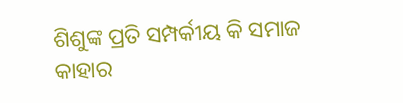ଶିଶୁଙ୍କ ପ୍ରତି ସମ୍ପର୍କୀୟ କି ସମାଜ କାହାର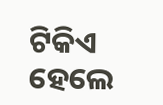ଟିକିଏ ହେଲେ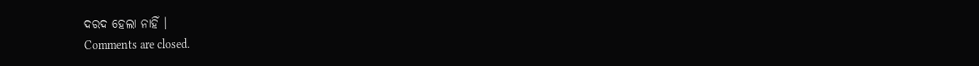ଦରଦ ହେଲା ନାହିଁ ।
Comments are closed.